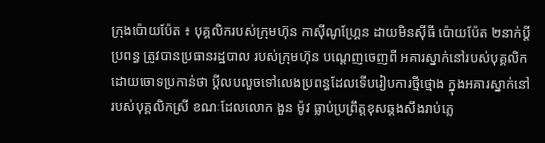ក្រុងប៉ោយប៉ែត ៖ បុគ្គលិករបស់ក្រុមហ៊ុន កាស៊ីណូហ្គ្រែន ដាយមិនស៊ីធី ប៉ោយប៉ែត ២នាក់ប្តីប្រពន្ធ ត្រូវបានប្រធានរដ្ឋបាល របស់ក្រុមហ៊ុន បណ្តេញចេញពី អគារស្នាក់នៅរបស់បុគ្គលិក ដោយចោទប្រកាន់ថា ប្តីលបលួចទៅលេងប្រពន្ធដែលទើបរៀបការថ្មីថ្មោង ក្នុងអគារស្នាក់នៅ របស់បុគ្គលិកស្រី ខណៈដែលលោក ងួន ម៉ូវ ធ្លាប់ប្រព្រឹត្តខុសឆ្គងសឹងរាប់ភ្លេ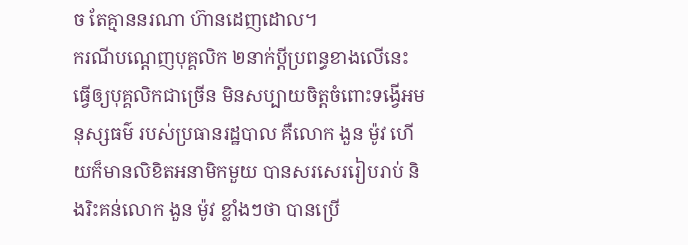ច តែគ្មាននរណា ហ៊ានដេញដោល។
ករណីបណ្តេញបុគ្គលិក ២នាក់ប្តីប្រពន្ធខាងលើនេះ ធើ្វឲ្យបុគ្គលិកជាច្រើន មិនសប្បាយចិត្តចំពោះទង្វើអមនុស្សធម៌ របស់ប្រធានរដ្ឋបាល គឺលោក ងួន ម៉ូវ ហើយក៏មានលិខិតអនាមិកមួយ បានសរសេររៀបរាប់ និងរិះគន់លោក ងួន ម៉ូវ ខ្លាំងៗថា បានប្រើ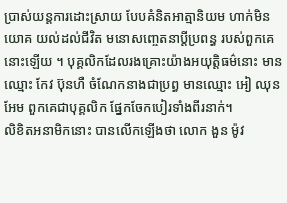ប្រាស់យន្តការដោះស្រាយ បែបគំនិតអាត្មានិយម ហាក់មិនយោគ យល់ដល់ជីវិត មនោសញ្ចេតនាប្តីប្រពន្ធ របស់ពួកគេនោះឡើយ ។ បុគ្គលិកដែលរងគ្រោះយ៉ាងអយុត្តិធម៌នោះ មានឈ្មោះ កែវ ប៊ុនហឺ ចំណែកនាងជាប្រព្ធ មានឈ្មោះ អៀ ឈុនអែម ពួកគេជាបុគ្គលិក ផ្នែកចែកបៀរទាំងពីរនាក់។
លិខិតអនាមិកនោះ បានលើកឡើងថា លោក ងួន ម៉ូវ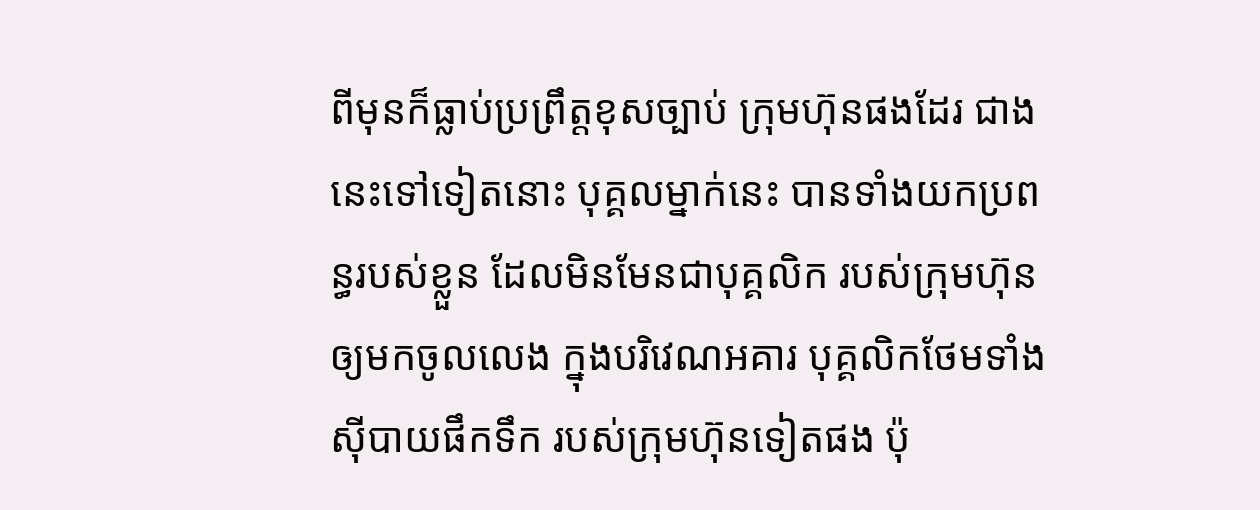ពីមុនក៏ធ្លាប់ប្រព្រឹត្តខុសច្បាប់ ក្រុមហ៊ុនផងដែរ ជាងនេះទៅទៀតនោះ បុគ្គលម្នាក់នេះ បានទាំងយកប្រពន្ធរបស់ខ្លួន ដែលមិនមែនជាបុគ្គលិក របស់ក្រុមហ៊ុន ឲ្យមកចូលលេង ក្នុងបរិវេណអគារ បុគ្គលិកថែមទាំង ស៊ីបាយផឹកទឹក របស់ក្រុមហ៊ុនទៀតផង ប៉ុ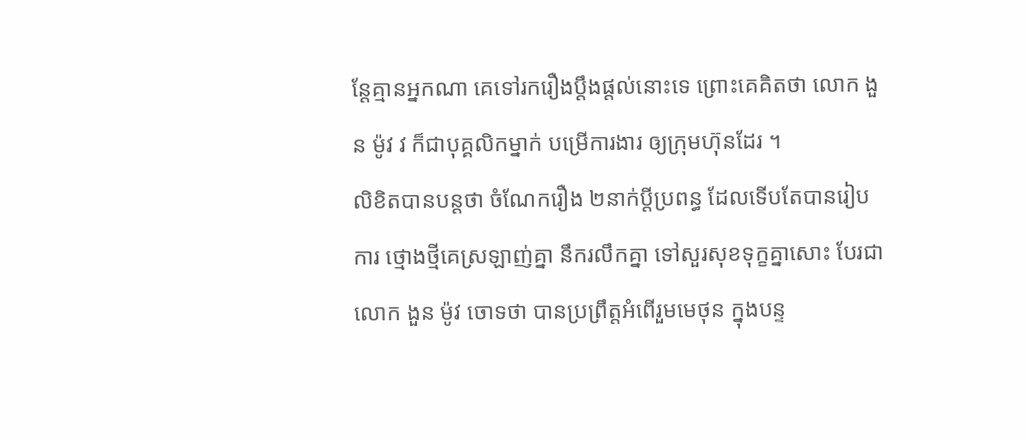ន្តែគ្មានអ្នកណា គេទៅរករឿងប្តឹងផ្តល់នោះទេ ព្រោះគេគិតថា លោក ងួន ម៉ូវ វ ក៏ជាបុគ្គលិកម្នាក់ បម្រើការងារ ឲ្យក្រុមហ៊ុនដែរ ។
លិខិតបានបន្តថា ចំណែករឿង ២នាក់ប្តីប្រពន្ធ ដែលទើបតែបានរៀបការ ថ្មោងថ្មីគេស្រឡាញ់គ្នា នឹករលឹកគ្នា ទៅសួរសុខទុក្ខគ្នាសោះ បែរជា លោក ងួន ម៉ូវ ចោទថា បានប្រព្រឹត្តអំពើរួមមេថុន ក្នុងបន្ទ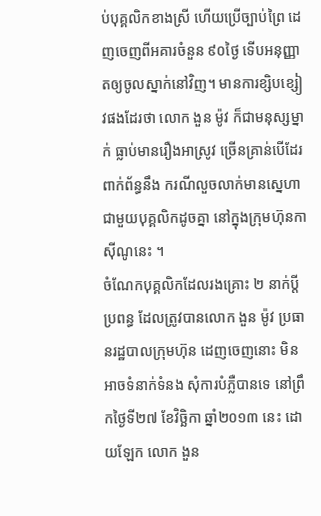ប់បុគ្គលិកខាងស្រី ហើយប្រើច្បាប់ព្រៃ ដេញចេញពីអគារចំនួន ៩០ថ្ងៃ ទើបអនុញ្ញាតឲ្យចូលស្នាក់នៅវិញ។ មានការខ្សិបខ្សៀវផងដែរថា លោក ងួន ម៉ូវ ក៏ជាមនុស្សម្នាក់ ធ្លាប់មានរឿងអាស្រូវ ច្រើនគ្រាន់បើដែរ ពាក់ព័ន្ធនឹង ករណីលួចលាក់មានស្នេហា ជាមួយបុគ្គលិកដូចគ្នា នៅក្នុងក្រុមហ៊ុនកាស៊ីណូនេះ ។
ចំណែកបុគ្គលិកដែលរងគ្រោះ ២ នាក់ប្តីប្រពន្ធ ដែលត្រូវបានលោក ងួន ម៉ូវ ប្រធានរដ្ឋបាលក្រុមហ៊ុន ដេញចេញនោះ មិនអាចទំនាក់ទំនង សុំការបំភ្លឺបានទេ នៅព្រឹកថ្ងៃទី២៧ ខែវិច្ឆិកា ឆ្នាំ២០១៣ នេះ ដោយឡែក លោក ងួន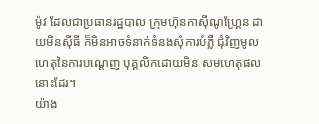ម៉ូវ ដែលជាប្រធានរដ្ឋបាល ក្រុមហ៊ុនកាស៊ីណូហ្គ្រែន ដាយមិនស៊ីធី ក៏មិនអាចទំនាក់ទំនងសុំការបំភ្លឺ ជុំវិញមូលហេតុនៃការបណ្តេញ បុគ្គលិកដោយមិន សមហេតុផលនោះដែរ។
យ៉ាង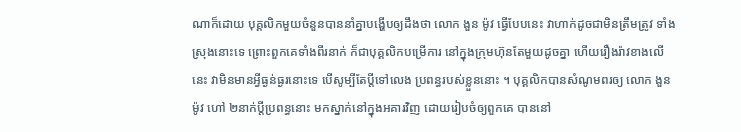ណាក៏ដោយ បុគ្គលិកមួយចំនួនបាននាំគ្នាបង្ហើបឲ្យដឹងថា លោក ងួន ម៉ូវ ធើ្វបែបនេះ វាហាក់ដូចជាមិនត្រឹមត្រូវ ទាំងស្រុងនោះទេ ព្រោះពួកគេទាំងពីរនាក់ ក៏ជាបុគ្គលិកបម្រើការ នៅក្នុងក្រុមហ៊ុនតែមួយដូចគ្នា ហើយរឿងរ៉ាវខាងលើនេះ វាមិនមានអ្វីធ្ងន់ធ្ងរនោះទេ បើសូម្បីតែប្តីទៅលេង ប្រពន្ធរបស់ខ្លួននោះ ។ បុគ្គលិកបានសំណូមពរឲ្យ លោក ងួន ម៉ូវ ហៅ ២នាក់ប្តីប្រពន្ធនោះ មកស្នាក់នៅក្នុងអគារវិញ ដោយរៀបចំឲ្យពួកគេ បាននៅ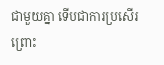ជាមួយគ្នា ទើបជាការប្រសើរ ព្រោះ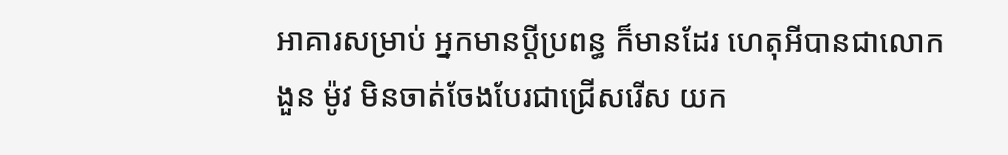អាគារសម្រាប់ អ្នកមានប្តីប្រពន្ធ ក៏មានដែរ ហេតុអីបានជាលោក ងួន ម៉ូវ មិនចាត់ចែងបែរជាជ្រើសរើស យក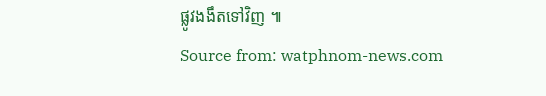ផ្លូវងងឹតទៅវិញ ៕
Source from: watphnom-news.com